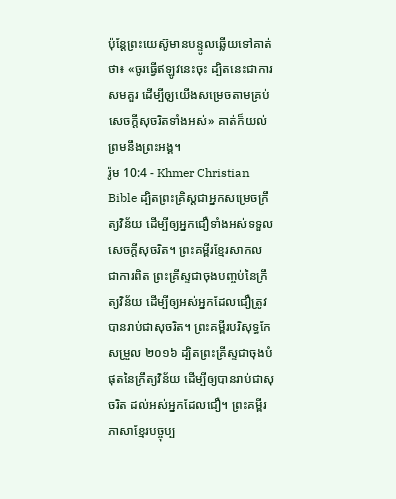ប៉ុន្ដែព្រះយេស៊ូមានបន្ទូលឆ្លើយទៅគាត់ថា៖ «ចូរធ្វើឥឡូវនេះចុះ ដ្បិតនេះជាការសមគួរ ដើម្បីឲុ្យយើងសម្រេចតាមគ្រប់សេចក្ដីសុចរិតទាំងអស់» គាត់ក៏យល់ព្រមនឹងព្រះអង្គ។
រ៉ូម 10:4 - Khmer Christian Bible ដ្បិតព្រះគ្រិស្ដជាអ្នកសម្រេចក្រឹត្យវិន័យ ដើម្បីឲ្យអ្នកជឿទាំងអស់ទទួលសេចក្ដីសុចរិត។ ព្រះគម្ពីរខ្មែរសាកល ជាការពិត ព្រះគ្រីស្ទជាចុងបញ្ចប់នៃក្រឹត្យវិន័យ ដើម្បីឲ្យអស់អ្នកដែលជឿត្រូវបានរាប់ជាសុចរិត។ ព្រះគម្ពីរបរិសុទ្ធកែសម្រួល ២០១៦ ដ្បិតព្រះគ្រីស្ទជាចុងបំផុតនៃក្រឹត្យវិន័យ ដើម្បីឲ្យបានរាប់ជាសុចរិត ដល់អស់អ្នកដែលជឿ។ ព្រះគម្ពីរភាសាខ្មែរបច្ចុប្ប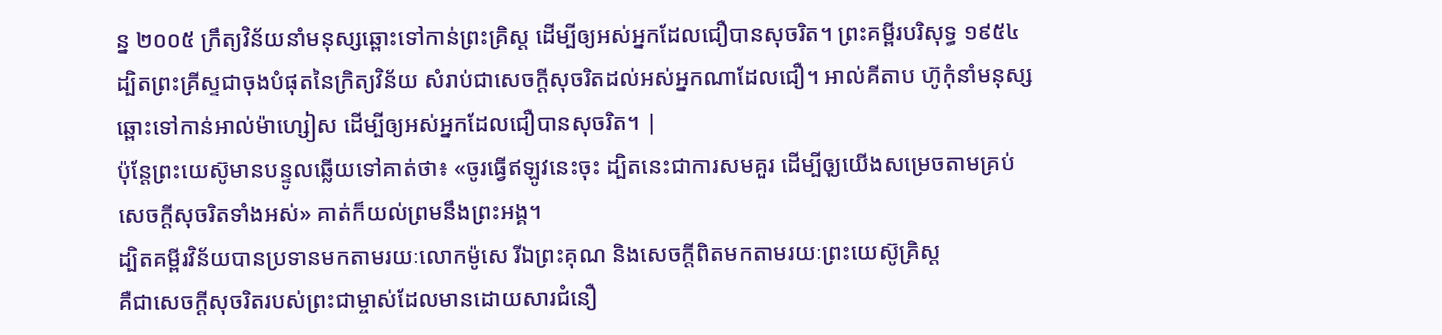ន្ន ២០០៥ ក្រឹត្យវិន័យនាំមនុស្សឆ្ពោះទៅកាន់ព្រះគ្រិស្ត ដើម្បីឲ្យអស់អ្នកដែលជឿបានសុចរិត។ ព្រះគម្ពីរបរិសុទ្ធ ១៩៥៤ ដ្បិតព្រះគ្រីស្ទជាចុងបំផុតនៃក្រិត្យវិន័យ សំរាប់ជាសេចក្ដីសុចរិតដល់អស់អ្នកណាដែលជឿ។ អាល់គីតាប ហ៊ូកុំនាំមនុស្សឆ្ពោះទៅកាន់អាល់ម៉ាហ្សៀស ដើម្បីឲ្យអស់អ្នកដែលជឿបានសុចរិត។ |
ប៉ុន្ដែព្រះយេស៊ូមានបន្ទូលឆ្លើយទៅគាត់ថា៖ «ចូរធ្វើឥឡូវនេះចុះ ដ្បិតនេះជាការសមគួរ ដើម្បីឲុ្យយើងសម្រេចតាមគ្រប់សេចក្ដីសុចរិតទាំងអស់» គាត់ក៏យល់ព្រមនឹងព្រះអង្គ។
ដ្បិតគម្ពីរវិន័យបានប្រទានមកតាមរយៈលោកម៉ូសេ រីឯព្រះគុណ និងសេចក្ដីពិតមកតាមរយៈព្រះយេស៊ូគ្រិស្ដ
គឺជាសេចក្ដីសុចរិតរបស់ព្រះជាម្ចាស់ដែលមានដោយសារជំនឿ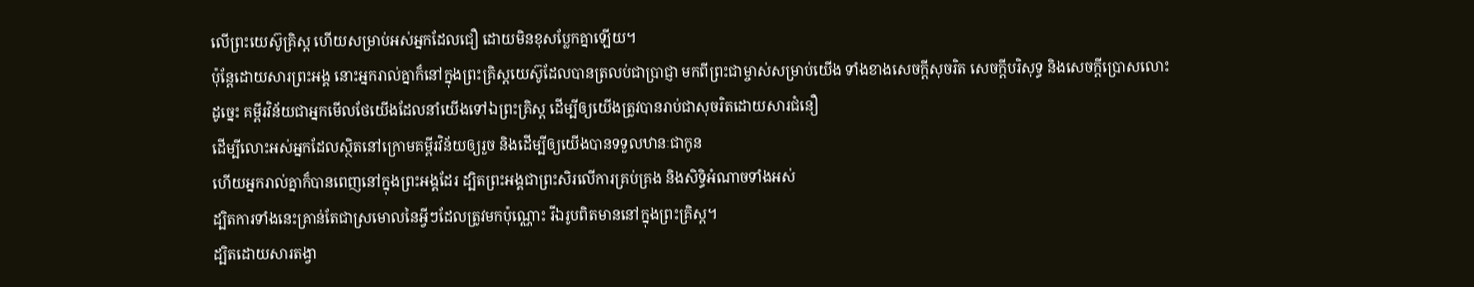លើព្រះយេស៊ូគ្រិស្ដ ហើយសម្រាប់អស់អ្នកដែលជឿ ដោយមិនខុសប្លែកគ្នាឡើយ។
ប៉ុន្ដែដោយសារព្រះអង្គ នោះអ្នករាល់គ្នាក៏នៅក្នុងព្រះគ្រិស្ដយេស៊ូដែលបានត្រលប់ជាប្រាជ្ញា មកពីព្រះជាម្ចាស់សម្រាប់យើង ទាំងខាងសេចក្ដីសុចរិត សេចក្ដីបរិសុទ្ធ និងសេចក្ដីប្រោសលោះ
ដូច្នេះ គម្ពីរវិន័យជាអ្នកមើលថែយើងដែលនាំយើងទៅឯព្រះគ្រិស្ដ ដើម្បីឲ្យយើងត្រូវបានរាប់ជាសុចរិតដោយសារជំនឿ
ដើម្បីលោះអស់អ្នកដែលស្ថិតនៅក្រោមគម្ពីរវិន័យឲ្យរួច និងដើម្បីឲ្យយើងបានទទួលឋានៈជាកូន
ហើយអ្នករាល់គ្នាក៏បានពេញនៅក្នុងព្រះអង្គដែរ ដ្បិតព្រះអង្គជាព្រះសិរលើការគ្រប់គ្រង និងសិទ្ធិអំណាចទាំងអស់
ដ្បិតការទាំងនេះគ្រាន់តែជាស្រមោលនៃអ្វីៗដែលត្រូវមកប៉ុណ្ណោះ រីឯរូបពិតមាននៅក្នុងព្រះគ្រិស្ដ។
ដ្បិតដោយសារតង្វា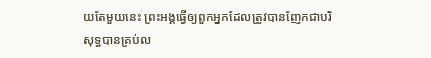យតែមួយនេះ ព្រះអង្គធ្វើឲ្យពួកអ្នកដែលត្រូវបានញែកជាបរិសុទ្ធបានគ្រប់ល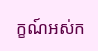ក្ខណ៍អស់ក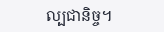ល្បជានិច្ច។